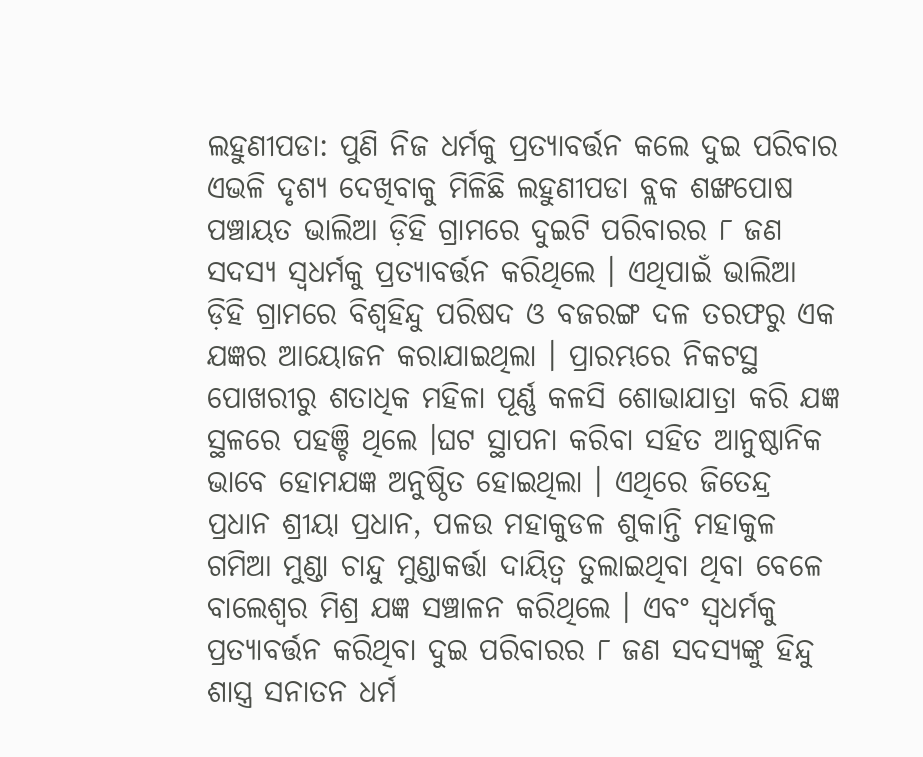ଲହୁଣୀପଡା: ପୁଣି ନିଜ ଧର୍ମକୁ ପ୍ରତ୍ୟାବର୍ତ୍ତନ କଲେ ଦୁଇ ପରିବାର ଏଭଳି ଦୃଶ୍ୟ ଦେଖିବାକୁ ମିଳିଛି ଲହୁଣୀପଡା ବ୍ଲକ ଶଙ୍ଖପୋଷ ପଞ୍ଚାୟତ ଭାଲିଆ ଡ଼ିହି ଗ୍ରାମରେ ଦୁଇଟି ପରିବାରର ୮ ଜଣ ସଦସ୍ୟ ସ୍ୱଧର୍ମକୁ ପ୍ରତ୍ୟାବର୍ତ୍ତନ କରିଥିଲେ । ଏଥିପାଇଁ ଭାଲିଆ ଡ଼ିହି ଗ୍ରାମରେ ବିଶ୍ୱହିନ୍ଦୁ ପରିଷଦ ଓ ବଜରଙ୍ଗ ଦଳ ତରଫରୁ ଏକ ଯଜ୍ଞର ଆୟୋଜନ କରାଯାଇଥିଲା । ପ୍ରାରମ୍ଭରେ ନିକଟସ୍ଥ ପୋଖରୀରୁ ଶତାଧିକ ମହିଳା ପୂର୍ଣ୍ଣ କଳସି ଶୋଭାଯାତ୍ରା କରି ଯଜ୍ଞ ସ୍ଥଳରେ ପହଞ୍ଚି ଥିଲେ ।ଘଟ ସ୍ଥାପନା କରିବା ସହିତ ଆନୁଷ୍ଠାନିକ ଭାବେ ହୋମଯଜ୍ଞ ଅନୁଷ୍ଠିତ ହୋଇଥିଲା । ଏଥିରେ ଜିତେନ୍ଦ୍ର ପ୍ରଧାନ ଶ୍ରୀୟା ପ୍ରଧାନ, ପଳଉ ମହାକୁଡଳ ଶୁକାନ୍ତି ମହାକୁଳ ଗମିଆ ମୁଣ୍ଡା ଚାନ୍ଦୁ ମୁଣ୍ଡାକର୍ତ୍ତା ଦାୟିତ୍ୱ ତୁଲାଇଥିବା ଥିବା ବେଳେ ବାଲେଶ୍ୱର ମିଶ୍ର ଯଜ୍ଞ ସଞ୍ଚାଳନ କରିଥିଲେ । ଏବଂ ସ୍ୱଧର୍ମକୁ ପ୍ରତ୍ୟାବର୍ତ୍ତନ କରିଥିବା ଦୁଇ ପରିବାରର ୮ ଜଣ ସଦସ୍ୟଙ୍କୁ ହିନ୍ଦୁ ଶାସ୍ତ୍ର ସନାତନ ଧର୍ମ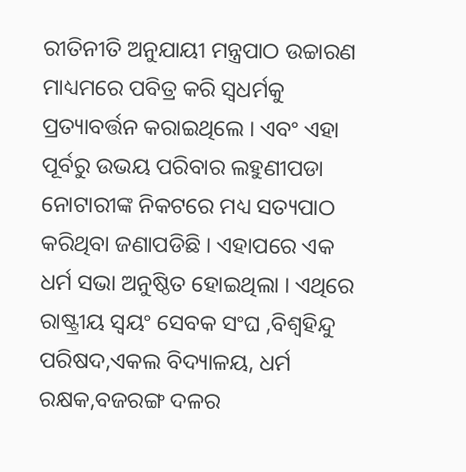ରୀତିନୀତି ଅନୁଯାୟୀ ମନ୍ତ୍ରପାଠ ଉଚ୍ଚାରଣ ମାଧ୍ୟମରେ ପବିତ୍ର କରି ସ୍ୱଧର୍ମକୁ ପ୍ରତ୍ୟାବର୍ତ୍ତନ କରାଇଥିଲେ । ଏବଂ ଏହା ପୂର୍ବରୁ ଉଭୟ ପରିବାର ଲହୁଣୀପଡା ନୋଟାରୀଙ୍କ ନିକଟରେ ମଧ୍ୟ ସତ୍ୟପାଠ କରିଥିବା ଜଣାପଡିଛି । ଏହାପରେ ଏକ ଧର୍ମ ସଭା ଅନୁଷ୍ଠିତ ହୋଇଥିଲା । ଏଥିରେ ରାଷ୍ଟ୍ରୀୟ ସ୍ୱୟଂ ସେବକ ସଂଘ ,ବିଶ୍ୱହିନ୍ଦୁ ପରିଷଦ,ଏକଲ ବିଦ୍ୟାଳୟ, ଧର୍ମ ରକ୍ଷକ,ବଜରଙ୍ଗ ଦଳର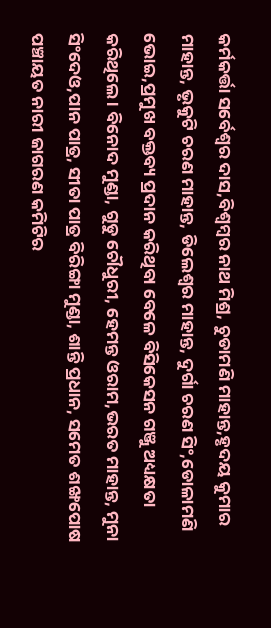କର୍ମକର୍ତ୍ତା ସର୍ବେଶ୍ୱର ଦାସ,ବିଶ୍ୱମ୍ବର ନାଥ ମିଶ୍ର, ଚୁଡାମଣି ମାହାନ୍ତ,ହୃଦୟ କୁମାର ମାହାନ୍ତ, ଭୃକୁଟି ଚରଣ ମାହାନ୍ତ, ଡିଲେଶ୍ୱର ମାହାନ୍ତ, ଦୁର୍ଗା ଚରଣ ସିଂ,ଡୋଳାମଣି ଭୋଇ,ପ୍ରମୁଖ ବକ୍ତବ୍ୟ ପ୍ରଦାନ କରିଥିବା ବେଳେ ବିସିକେସନ ଗଞ୍ଜୁ ଅଧ୍ୟକ୍ଷତା କରିଥିଲେ । ବିନୋଦ ମୁଣ୍ଡା, ଗୁଡୁ ଚୌଧୁରୀ, ହେମନ୍ତ ଓରାମ,ଭରତ ମାହାନ୍ତ, ମୁନା ସିଂଦେଓ,ପାନ ପାତ୍ର, ସୀତା ପାତ୍ର ବିରିଙ୍ଗା ମୁଣ୍ଡା, ଶାନ୍ତି ପ୍ରଧାନ, ସମେତ ଶଙ୍ଖପୋଷ ପଞ୍ଚାୟତ ନାରୀ ଜାଗରଣ କମିଟିର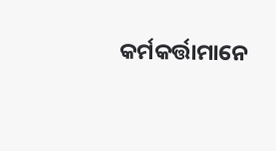କର୍ମକର୍ତ୍ତାମାନେ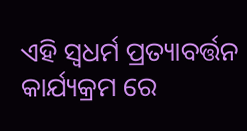ଏହି ସ୍ୱଧର୍ମ ପ୍ରତ୍ୟାବର୍ତ୍ତନ କାର୍ଯ୍ୟକ୍ରମ ରେ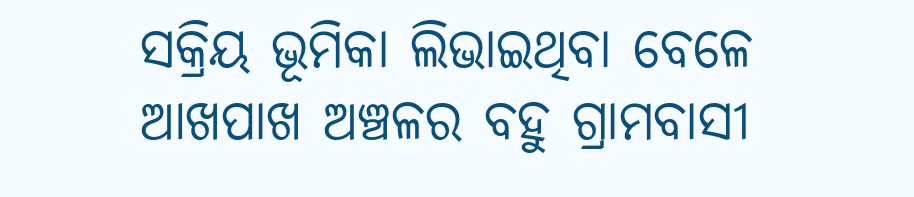ସକ୍ରିୟ ଭୂମିକା ଲିଭାଇଥିବା ବେଳେ ଆଖପାଖ ଅଞ୍ଚଳର ବହୁ ଗ୍ରାମବାସୀ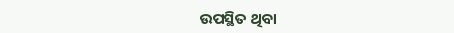ଉପସ୍ଥିତ ଥିବା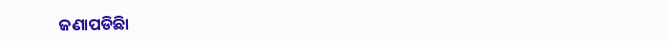ଜଣାପଡିଛିା